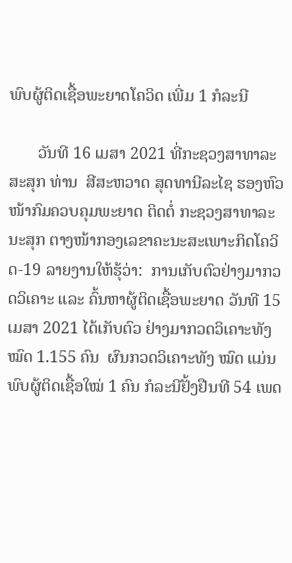ພົບຜູ້ຕິດເຊື້ອພະຍາດໂຄວິດ ເພີ່ມ 1 ກໍລະນີ

       ວັນທີ 16 ເມສາ 2021 ທີ່ກະຊວງສາທາລະສະສຸກ ທ່ານ  ສີສະຫວາດ ສຸດທານີລະໄຊ ຮອງຫົວໜ້າກົມຄວບຄຸມພະຍາດ ຕິດຕໍ່ ກະຊວງສາທາລະນະສຸກ ຕາງໜ້າກອງເລຂາຄະນະສະເພາະກິດໂຄວິດ-19 ລາຍງານໃຫ້ຮຸ້ວ່າ:  ການເກັບຕົວຢ່າງມາກວດວິເຄາະ ແລະ ຄົ້ນຫາຜູ້ຕິດເຊື້ອພະຍາດ ວັນທີ 15 ເມສາ 2021 ໄດ້ເກັບຕົວ ຢ່າງມາກວດວິເຄາະທັງໝົດ 1.155 ຄົນ  ຜົນກວດວິເຄາະທັງ ໝົດ ແມ່ນພົບຜູ້ຕິດເຊື້ອໃໝ່ 1 ຄົນ ກໍລະນີຢັ້ງຢືນທີ 54 ເພດ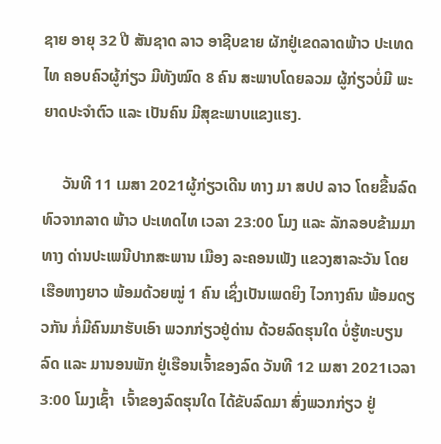ຊາຍ ອາຍຸ 32 ປີ ສັນຊາດ ລາວ ອາຊີບຂາຍ ຜັກຢູ່ເຂດລາດພ້າວ ປະເທດໄທ ຄອບຄົວຜູ້ກ່ຽວ ມີທັງໝົດ 8 ຄົນ ສະພາບໂດຍລວມ ຜູ້ກ່ຽວບໍ່ມີ ພະຍາດປະຈໍາຕົວ ແລະ ເປັນຄົນ ມີສຸຂະພາບແຂງແຮງ.

     ວັນທີ 11 ເມສາ 2021ຜູ້ກ່ຽວເດີນ ທາງ ມາ ສປປ ລາວ ໂດຍຂື້ນລົດທົວຈາກລາດ ພ້າວ ປະເທດໄທ ເວລາ 23:00 ໂມງ ແລະ ລັກລອບຂ້າມມາທາງ ດ່ານປະເພນີປາກສະພານ ເມືອງ ລະຄອນເພັງ ແຂວງສາລະວັນ ໂດຍເຮືອຫາງຍາວ ພ້ອມດ້ວຍໝູ່ 1 ຄົນ ເຊິ່ງເປັນເພດຍິງ ໄວກາງຄົນ ພ້ອມດຽວກັນ ກໍ່ມີຄົນມາຮັບເອົາ ພວກກ່ຽວຢູ່ດ່ານ ດ້ວຍລົດຮຸນໃດ ບໍ່ຮູ້ທະບຽນລົດ ແລະ ມານອນພັກ ຢູ່ເຮືອນເຈົ້າຂອງລົດ ວັນທີ 12 ເມສາ 2021ເວລາ 3:00 ໂມງເຊົ້າ  ເຈົ້າຂອງລົດຮຸນໃດ ໄດ້ຂັບລົດມາ ສົ່ງພວກກ່ຽວ ຢູ່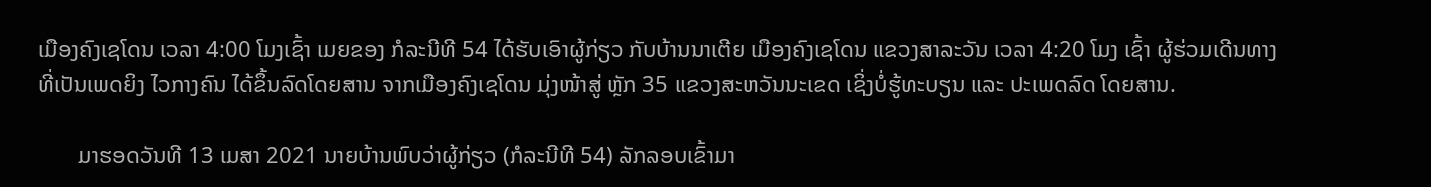ເມືອງຄົງເຊໂດນ ເວລາ 4:00 ໂມງເຊົ້າ ເມຍຂອງ ກໍລະນີທີ 54 ໄດ້ຮັບເອົາຜູ້ກ່ຽວ ກັບບ້ານນາເຕີຍ ເມືອງຄົງເຊໂດນ ແຂວງສາລະວັນ ເວລາ 4:20 ໂມງ ເຊົ້າ ຜູ້ຮ່ວມເດີນທາງທີ່ເປັນເພດຍິງ ໄວກາງຄົນ ໄດ້ຂຶ້ນລົດໂດຍສານ ຈາກເມືອງຄົງເຊໂດນ ມຸ່ງໜ້າສູ່ ຫຼັກ 35 ແຂວງສະຫວັນນະເຂດ ເຊິ່ງບໍ່ຮູ້ທະບຽນ ແລະ ປະເພດລົດ ໂດຍສານ.

       ມາຮອດວັນທີ 13 ເມສາ 2021 ນາຍບ້ານພົບວ່າຜູ້ກ່ຽວ (ກໍລະນີທີ 54) ລັກລອບເຂົ້າມາ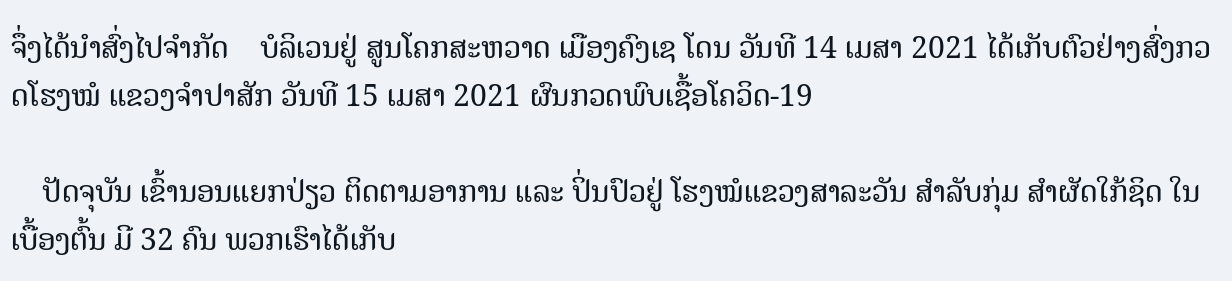ຈຶ່ງໄດ້ນຳສົ່ງໄປຈຳກັດ    ບໍລິເວນຢູ່ ສູນໂຄກສະຫວາດ ເມືອງຄົງເຊ ໂດນ ວັນທີ 14 ເມສາ 2021 ໄດ້ເກັບຕົວຢ່າງສົ່ງກວດໂຮງໝໍ ແຂວງຈຳປາສັກ ວັນທີ 15 ເມສາ 2021 ຜົນກວດພົບເຊື້ອໂຄວິດ-19

    ປັດຈຸບັນ ເຂົ້ານອນແຍກປ່ຽວ ຕິດຕາມອາການ ແລະ ປິ່ນປົວຢູ່ ໂຮງໝໍແຂວງສາລະວັນ ສຳລັບກຸ່ມ ສໍາຜັດໃກ້ຊິດ ໃນເບື້ອງຕົ້ນ ມີ 32 ຄົນ ພວກເຮົາໄດ້ເກັບ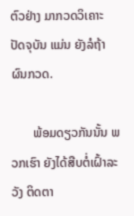ຕົວຢ່າງ ມາກວດວິເຄາະ ປັດຈຸບັນ ແມ່ນ ຍັງລໍຖ້າຜົນກວດ.

       ພ້ອມດຽວກັນນັ້ນ ພວກເຮົາ ຍັງໄດ້ສືບຕໍ່ເຝົ້າລະວັງ ຕິດຕາ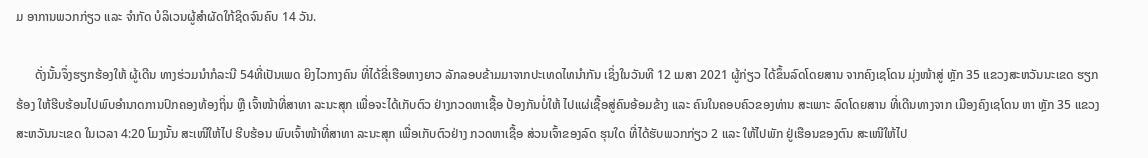ມ ອາການພວກກ່ຽວ ແລະ ຈຳກັດ ບໍລິເວນຜູ້ສຳຜັດໃກ້ຊິດຈົນຄົບ 14 ວັນ.

      ດັ່ງນັ້ນຈຶ່ງຮຽກຮ້ອງໃຫ້ ຜູ້ເດີນ ທາງຮ່ວມນຳກໍລະນີ 54ທີ່ເປັນເພດ ຍິງໄວກາງຄົນ ທີ່ໄດ້ຂີ່ເຮືອຫາງຍາວ ລັກລອບຂ້າມມາຈາກປະເທດໄທນຳກັນ ເຊິ່ງໃນວັນທີ 12 ເມສາ 2021 ຜູ້ກ່ຽວ ໄດ້ຂຶ້ນລົດໂດຍສານ ຈາກຄົງເຊໂດນ ມຸ່ງໜ້າສູ່ ຫຼັກ 35 ແຂວງສະຫວັນນະເຂດ ຮຽກຮ້ອງ ໃຫ້ຮີບຮ້ອນໄປພົບອຳນາດການປົກຄອງທ້ອງຖິ່ນ ຫຼື ເຈົ້າໜ້າທີ່ສາທາ ລະນະສຸກ ເພື່ອຈະໄດ້ເກັບຕົວ ຢ່າງກວດຫາເຊື້ອ ປ້ອງກັນບໍ່ໃຫ້ ໄປແຜ່ເຊື້ອສູ່ຄົນອ້ອມຂ້າງ ແລະ ຄົນໃນຄອບຄົວຂອງທ່ານ ສະເພາະ ລົດໂດຍສານ ທີ່ເດີນທາງຈາກ ເມືອງຄົງເຊໂດນ ຫາ ຫຼັກ 35 ແຂວງສະຫວັນນະເຂດ ໃນເວລາ 4:20 ໂມງນັ້ນ ສະເໜີໃຫ້ໄປ ຮີບຮ້ອນ ພົບເຈົ້າໜ້າທີ່ສາທາ ລະນະສຸກ ເພື່ອເກັບຕົວຢ່າງ ກວດຫາເຊື້ອ ສ່ວນເຈົ້າຂອງລົດ ຮຸນໃດ ທີ່ໄດ້ຮັບພວກກ່ຽວ 2 ແລະ ໃຫ້ໄປພັກ ຢູ່ເຮືອນຂອງຕົນ ສະເໜີໃຫ້ໄປ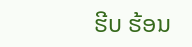ຮີບ ຮ້ອນ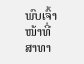ພົບເຈົ້າໜ້າທີ່ສາທາ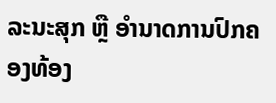ລະນະສຸກ ຫຼື ອຳນາດການປົກຄອງທ້ອງ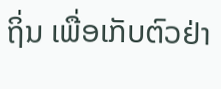ຖິ່ນ ເພື່ອເກັບຕົວຢ່າ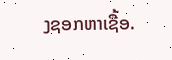ງຊອກຫາເຊື້ອ.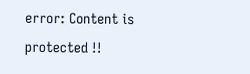error: Content is protected !!